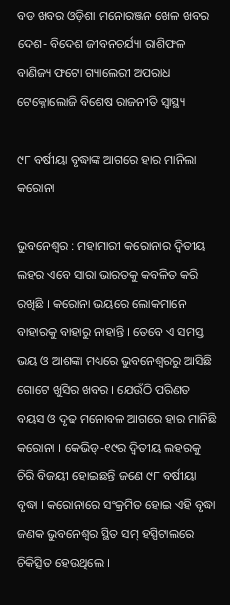ବଡ ଖବର ଓଡ଼ିଶା ମନୋରଞ୍ଜନ ଖେଳ ଖବର ଦେଶ- ବିଦେଶ ଜୀବନଚର୍ଯ୍ୟା ରାଶିଫଳ ବାଣିଜ୍ୟ ଫଟୋ ଗ୍ୟାଲେରୀ ଅପରାଧ ଟେକ୍ନୋଲୋଜି ବିଶେଷ ରାଜନୀତି ସ୍ଵାସ୍ଥ୍ୟ

୯୮ ବର୍ଷୀୟା ବୃଦ୍ଧାଙ୍କ ଆଗରେ ହାର ମାନିଲା କରୋନା

ଭୁବନେଶ୍ୱର : ମହାମାରୀ କରୋନାର ଦ୍ଵିତୀୟ ଲହର ଏବେ ସାରା ଭାରତକୁ କବଳିତ କରି ରଖିଛି । କରୋନା ଭୟରେ ଲୋକମାନେ ବାହାରକୁ ବାହାରୁ ନାହାନ୍ତି । ତେବେ ଏ ସମସ୍ତ ଭୟ ଓ ଆଶଙ୍କା ମଧ୍ୟରେ ଭୁବନେଶ୍ୱରରୁ ଆସିଛି ଗୋଟେ ଖୁସିର ଖବର । ଯେଉଁଠି ପରିଣତ ବୟସ ଓ ଦୃଢ ମନୋବଳ ଆଗରେ ହାର ମାନିଛି କରୋନା । କେଭିଡ୍‌-୧୯ର ଦ୍ୱିତୀୟ ଲହରକୁ ଚିରି ବିଜୟୀ ହୋଇଛନ୍ତି ଜଣେ ୯୮ ବର୍ଷୀୟା ବୃଦ୍ଧା । କରୋନାରେ ସଂକ୍ରମିତ ହୋଇ ଏହି ବୃଦ୍ଧା ଜଣକ ଭୁବନେଶ୍ୱର ସ୍ଥିତ ସମ୍ ହସ୍ପିଟାଲରେ ଚିକିତ୍ସିତ ହେଉଥିଲେ ।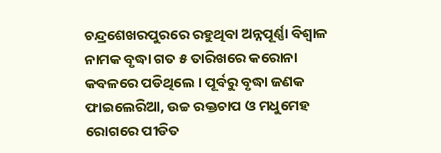ଚନ୍ଦ୍ରଶେଖରପୁରରେ ରହୁଥିବା ଅନ୍ନପୂର୍ଣ୍ଣା ବିଶ୍ୱାଳ ନାମକ ବୃଦ୍ଧା ଗତ ୫ ତାରିଖରେ କରୋନା କବଳରେ ପଡିଥିଲେ । ପୂର୍ବରୁ ବୃଦ୍ଧା ଜଣକ ଫାଇଲେରିଆ, ଉଚ୍ଚ ରକ୍ତଚାପ ଓ ମଧୁମେହ ରୋଗରେ ପୀଡିତ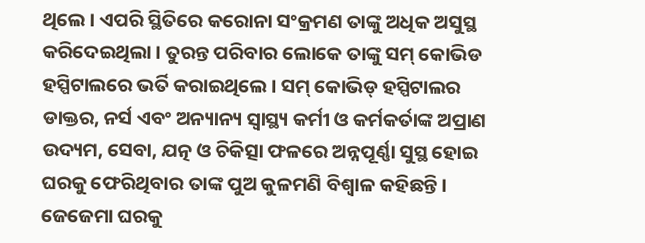ଥିଲେ । ଏପରି ସ୍ଥିତିରେ କରୋନା ସଂକ୍ରମଣ ତାଙ୍କୁ ଅଧିକ ଅସୁସ୍ଥ କରିଦେଇଥିଲା । ତୁରନ୍ତ ପରିବାର ଲୋକେ ତାଙ୍କୁ ସମ୍ କୋଭିଡ ହସ୍ପିଟାଲରେ ଭର୍ତି କରାଇଥିଲେ । ସମ୍ କୋଭିଡ୍ ହସ୍ପିଟାଲର ଡାକ୍ତର, ନର୍ସ ଏବଂ ଅନ୍ୟାନ୍ୟ ସ୍ୱାସ୍ଥ୍ୟ କର୍ମୀ ଓ କର୍ମକର୍ତାଙ୍କ ଅପ୍ରାଣ ଉଦ୍ୟମ, ସେବା, ଯତ୍ନ ଓ ଚିକିତ୍ସା ଫଳରେ ଅନ୍ନପୂର୍ଣ୍ଣା ସୁସ୍ଥ ହୋଇ ଘରକୁ ଫେରିଥିବାର ତାଙ୍କ ପୁଅ କୁଳମଣି ବିଶ୍ୱାଳ କହିଛନ୍ତି । ଜେଜେମା ଘରକୁ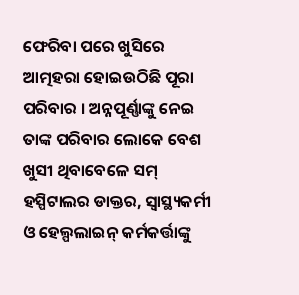ଫେରିବା ପରେ ଖୁସିରେ ଆତ୍ମହରା ହୋଇଉଠିଛି ପୂରା ପରିବାର । ଅନ୍ନପୂର୍ଣ୍ଣାଙ୍କୁ ନେଇ ତାଙ୍କ ପରିବାର ଲୋକେ ବେଶ ଖୁସୀ ଥିବାବେଳେ ସମ୍ ହସ୍ପିଟାଲର ଡାକ୍ତର, ସ୍ୱାସ୍ଥ୍ୟକର୍ମୀ ଓ ହେଲ୍ପଲାଇନ୍ କର୍ମକର୍ତ୍ତାଙ୍କୁ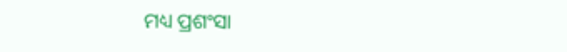ମଧ୍ୟ ପ୍ରଶଂସା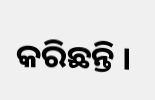କରିଛନ୍ତି ।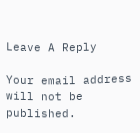Leave A Reply

Your email address will not be published.